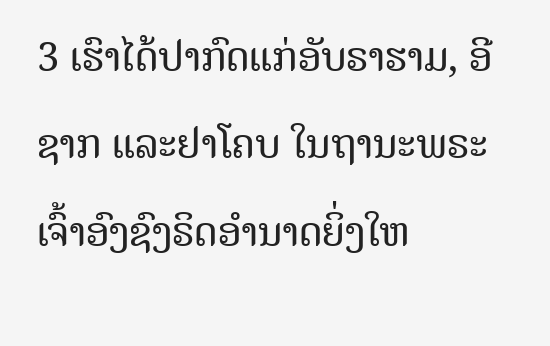3 ເຮົາໄດ້ປາກົດແກ່ອັບຣາຮາມ, ອີຊາກ ແລະຢາໂຄບ ໃນຖານະພຣະເຈົ້າອົງຊົງຣິດອຳນາດຍິ່ງໃຫ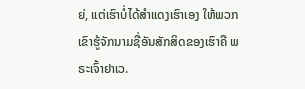ຍ່, ແຕ່ເຮົາບໍ່ໄດ້ສຳແດງເຮົາເອງ ໃຫ້ພວກເຂົາຮູ້ຈັກນາມຊື່ອັນສັກສິດຂອງເຮົາຄື ພຣະເຈົ້າຢາເວ.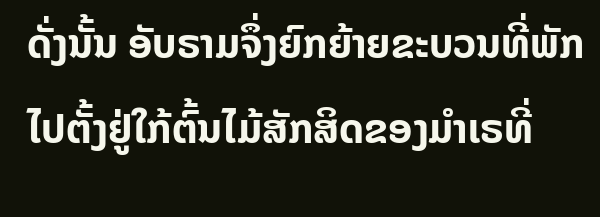ດັ່ງນັ້ນ ອັບຣາມຈຶ່ງຍົກຍ້າຍຂະບວນທີ່ພັກໄປຕັ້ງຢູ່ໃກ້ຕົ້ນໄມ້ສັກສິດຂອງມຳເຣທີ່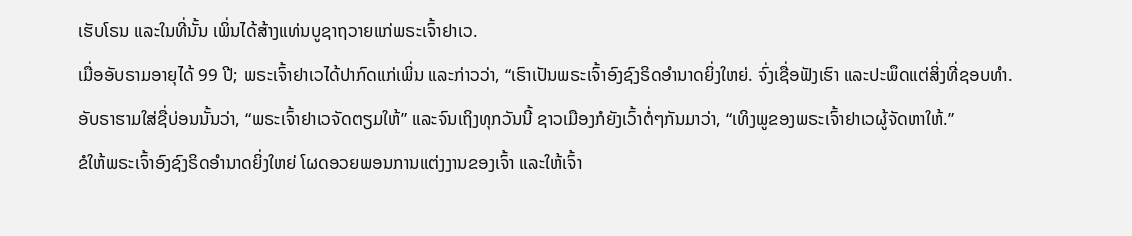ເຮັບໂຣນ ແລະໃນທີ່ນັ້ນ ເພິ່ນໄດ້ສ້າງແທ່ນບູຊາຖວາຍແກ່ພຣະເຈົ້າຢາເວ.
ເມື່ອອັບຣາມອາຍຸໄດ້ 99 ປີ; ພຣະເຈົ້າຢາເວໄດ້ປາກົດແກ່ເພິ່ນ ແລະກ່າວວ່າ, “ເຮົາເປັນພຣະເຈົ້າອົງຊົງຣິດອຳນາດຍິ່ງໃຫຍ່. ຈົ່ງເຊື່ອຟັງເຮົາ ແລະປະພຶດແຕ່ສິ່ງທີ່ຊອບທຳ.
ອັບຣາຮາມໃສ່ຊື່ບ່ອນນັ້ນວ່າ, “ພຣະເຈົ້າຢາເວຈັດຕຽມໃຫ້” ແລະຈົນເຖິງທຸກວັນນີ້ ຊາວເມືອງກໍຍັງເວົ້າຕໍ່ໆກັນມາວ່າ, “ເທິງພູຂອງພຣະເຈົ້າຢາເວຜູ້ຈັດຫາໃຫ້.”
ຂໍໃຫ້ພຣະເຈົ້າອົງຊົງຣິດອຳນາດຍິ່ງໃຫຍ່ ໂຜດອວຍພອນການແຕ່ງງານຂອງເຈົ້າ ແລະໃຫ້ເຈົ້າ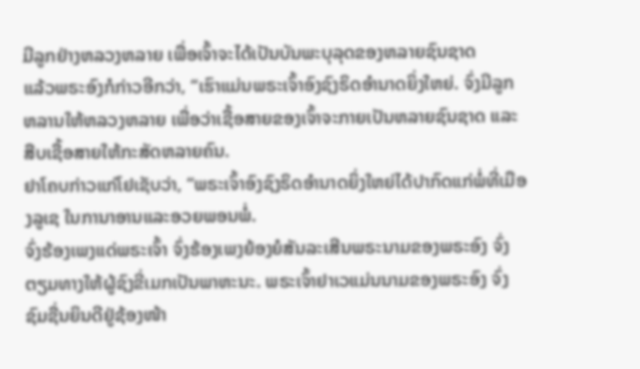ມີລູກຢ່າງຫລວງຫລາຍ ເພື່ອເຈົ້າຈະໄດ້ເປັນບັນພະບຸລຸດຂອງຫລາຍຊົນຊາດ
ແລ້ວພຣະອົງກໍກ່າວອີກວ່າ, “ເຮົາແມ່ນພຣະເຈົ້າອົງຊົງຣິດອຳນາດຍິ່ງໃຫຍ່. ຈົ່ງມີລູກຫລານໃຫ້ຫລວງຫລາຍ ເພື່ອວ່າເຊື້ອສາຍຂອງເຈົ້າຈະກາຍເປັນຫລາຍຊົນຊາດ ແລະສືບເຊື້ອສາຍໃຫ້ກະສັດຫລາຍຄົນ.
ຢາໂຄບກ່າວແກ່ໂຢເຊັບວ່າ, “ພຣະເຈົ້າອົງຊົງຣິດອຳນາດຍິ່ງໃຫຍ່ໄດ້ປາກົດແກ່ພໍ່ທີ່ເມືອງລູເຊ ໃນການາອານແລະອວຍພອນພໍ່.
ຈົ່ງຮ້ອງເພງແດ່ພຣະເຈົ້າ ຈົ່ງຮ້ອງເພງຍ້ອງຍໍສັນລະເສີນພຣະນາມຂອງພຣະອົງ ຈົ່ງຕຽມທາງໃຫ້ຜູ້ຊົງຂີ່ເມກເປັນພາຫະນະ. ພຣະເຈົ້າຢາເວແມ່ນນາມຂອງພຣະອົງ ຈົ່ງຊົມຊື່ນຍິນດີຢູ່ຊ້ອງໜ້າ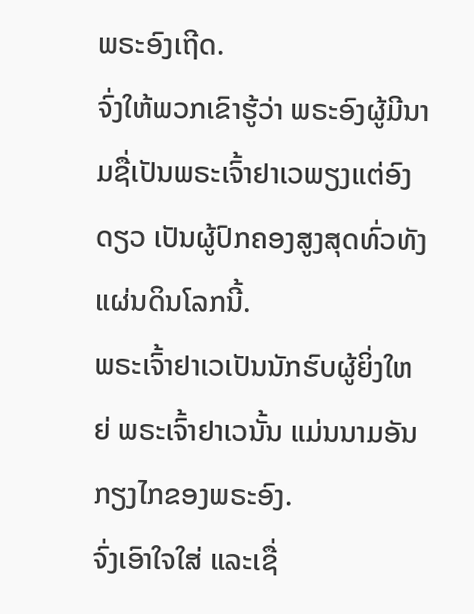ພຣະອົງເຖີດ.
ຈົ່ງໃຫ້ພວກເຂົາຮູ້ວ່າ ພຣະອົງຜູ້ມີນາມຊື່ເປັນພຣະເຈົ້າຢາເວພຽງແຕ່ອົງດຽວ ເປັນຜູ້ປົກຄອງສູງສຸດທົ່ວທັງແຜ່ນດິນໂລກນີ້.
ພຣະເຈົ້າຢາເວເປັນນັກຮົບຜູ້ຍິ່ງໃຫຍ່ ພຣະເຈົ້າຢາເວນັ້ນ ແມ່ນນາມອັນກຽງໄກຂອງພຣະອົງ.
ຈົ່ງເອົາໃຈໃສ່ ແລະເຊື່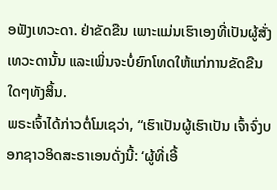ອຟັງເທວະດາ. ຢ່າຂັດຂືນ ເພາະແມ່ນເຮົາເອງທີ່ເປັນຜູ້ສັ່ງເທວະດານັ້ນ ແລະເພິ່ນຈະບໍ່ຍົກໂທດໃຫ້ແກ່ການຂັດຂືນໃດໆທັງສິ້ນ.
ພຣະເຈົ້າໄດ້ກ່າວຕໍ່ໂມເຊວ່າ, “ເຮົາເປັນຜູ້ເຮົາເປັນ ເຈົ້າຈົ່ງບອກຊາວອິດສະຣາເອນດັ່ງນີ້: ‘ຜູ້ທີ່ເອີ້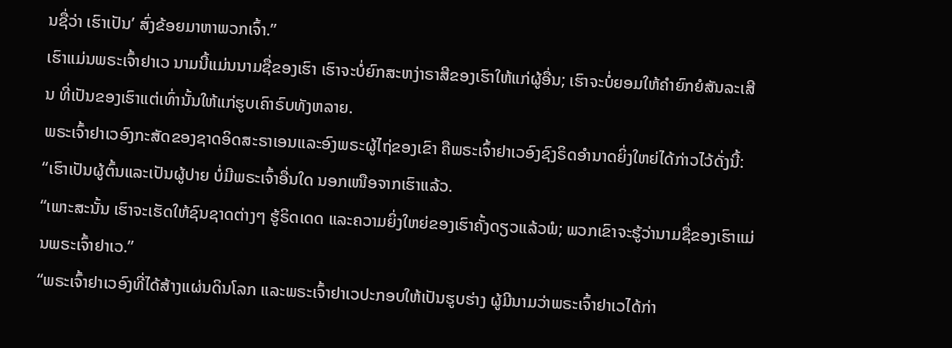ນຊື່ວ່າ ເຮົາເປັນ’ ສົ່ງຂ້ອຍມາຫາພວກເຈົ້າ.”
ເຮົາແມ່ນພຣະເຈົ້າຢາເວ ນາມນີ້ແມ່ນນາມຊື່ຂອງເຮົາ ເຮົາຈະບໍ່ຍົກສະຫງ່າຣາສີຂອງເຮົາໃຫ້ແກ່ຜູ້ອື່ນ; ເຮົາຈະບໍ່ຍອມໃຫ້ຄຳຍົກຍໍສັນລະເສີນ ທີ່ເປັນຂອງເຮົາແຕ່ເທົ່ານັ້ນໃຫ້ແກ່ຮູບເຄົາຣົບທັງຫລາຍ.
ພຣະເຈົ້າຢາເວອົງກະສັດຂອງຊາດອິດສະຣາເອນແລະອົງພຣະຜູ້ໄຖ່ຂອງເຂົາ ຄືພຣະເຈົ້າຢາເວອົງຊົງຣິດອຳນາດຍິ່ງໃຫຍ່ໄດ້ກ່າວໄວ້ດັ່ງນີ້: “ເຮົາເປັນຜູ້ຕົ້ນແລະເປັນຜູ້ປາຍ ບໍ່ມີພຣະເຈົ້າອື່ນໃດ ນອກເໜືອຈາກເຮົາແລ້ວ.
“ເພາະສະນັ້ນ ເຮົາຈະເຮັດໃຫ້ຊົນຊາດຕ່າງໆ ຮູ້ຣິດເດດ ແລະຄວາມຍິ່ງໃຫຍ່ຂອງເຮົາຄັ້ງດຽວແລ້ວພໍ; ພວກເຂົາຈະຮູ້ວ່ານາມຊື່ຂອງເຮົາແມ່ນພຣະເຈົ້າຢາເວ.”
“ພຣະເຈົ້າຢາເວອົງທີ່ໄດ້ສ້າງແຜ່ນດິນໂລກ ແລະພຣະເຈົ້າຢາເວປະກອບໃຫ້ເປັນຮູບຮ່າງ ຜູ້ມີນາມວ່າພຣະເຈົ້າຢາເວໄດ້ກ່າ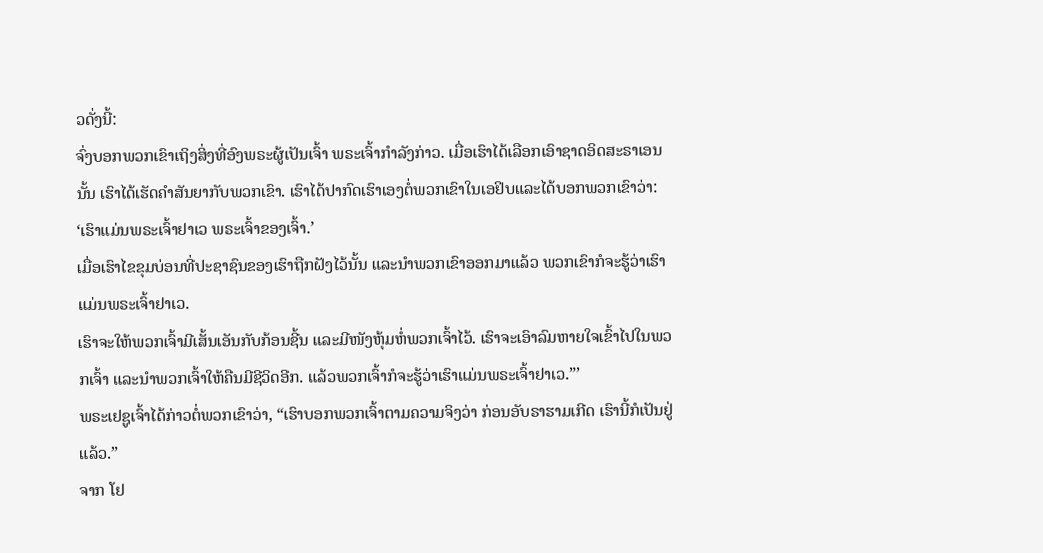ວດັ່ງນີ້:
ຈົ່ງບອກພວກເຂົາເຖິງສິ່ງທີ່ອົງພຣະຜູ້ເປັນເຈົ້າ ພຣະເຈົ້າກຳລັງກ່າວ. ເມື່ອເຮົາໄດ້ເລືອກເອົາຊາດອິດສະຣາເອນນັ້ນ ເຮົາໄດ້ເຮັດຄຳສັນຍາກັບພວກເຂົາ. ເຮົາໄດ້ປາກົດເຮົາເອງຕໍ່ພວກເຂົາໃນເອຢິບແລະໄດ້ບອກພວກເຂົາວ່າ: ‘ເຮົາແມ່ນພຣະເຈົ້າຢາເວ ພຣະເຈົ້າຂອງເຈົ້າ.’
ເມື່ອເຮົາໄຂຂຸມບ່ອນທີ່ປະຊາຊົນຂອງເຮົາຖືກຝັງໄວ້ນັ້ນ ແລະນຳພວກເຂົາອອກມາແລ້ວ ພວກເຂົາກໍຈະຮູ້ວ່າເຮົາແມ່ນພຣະເຈົ້າຢາເວ.
ເຮົາຈະໃຫ້ພວກເຈົ້າມີເສັ້ນເອັນກັບກ້ອນຊີ້ນ ແລະມີໜັງຫຸ້ມຫໍ່ພວກເຈົ້າໄວ້. ເຮົາຈະເອົາລົມຫາຍໃຈເຂົ້າໄປໃນພວກເຈົ້າ ແລະນຳພວກເຈົ້າໃຫ້ຄືນມີຊີວິດອີກ. ແລ້ວພວກເຈົ້າກໍຈະຮູ້ວ່າເຮົາແມ່ນພຣະເຈົ້າຢາເວ.”’
ພຣະເຢຊູເຈົ້າໄດ້ກ່າວຕໍ່ພວກເຂົາວ່າ, “ເຮົາບອກພວກເຈົ້າຕາມຄວາມຈິງວ່າ ກ່ອນອັບຣາຮາມເກີດ ເຮົານີ້ກໍເປັນຢູ່ແລ້ວ.”
ຈາກ ໂຢ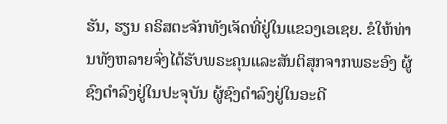ຮັນ, ຮຽນ ຄຣິສຕະຈັກທັງເຈັດທີ່ຢູ່ໃນແຂວງເອເຊຍ. ຂໍໃຫ້ທ່ານທັງຫລາຍຈົ່ງໄດ້ຮັບພຣະຄຸນແລະສັນຕິສຸກຈາກພຣະອົງ ຜູ້ຊົງດຳລົງຢູ່ໃນປະຈຸບັນ ຜູ້ຊົງດຳລົງຢູ່ໃນອະດີ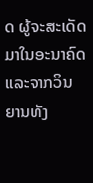ດ ຜູ້ຈະສະເດັດມາໃນອະນາຄົດ ແລະຈາກວິນຍານທັງ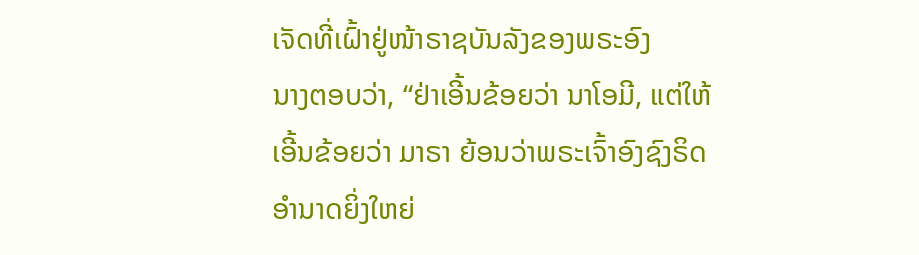ເຈັດທີ່ເຝົ້າຢູ່ໜ້າຣາຊບັນລັງຂອງພຣະອົງ
ນາງຕອບວ່າ, “ຢ່າເອີ້ນຂ້ອຍວ່າ ນາໂອມີ, ແຕ່ໃຫ້ເອີ້ນຂ້ອຍວ່າ ມາຣາ ຍ້ອນວ່າພຣະເຈົ້າອົງຊົງຣິດອຳນາດຍິ່ງໃຫຍ່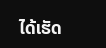ໄດ້ເຮັດ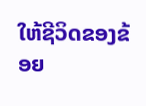ໃຫ້ຊີວິດຂອງຂ້ອຍ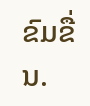ຂົມຂື່ນ.